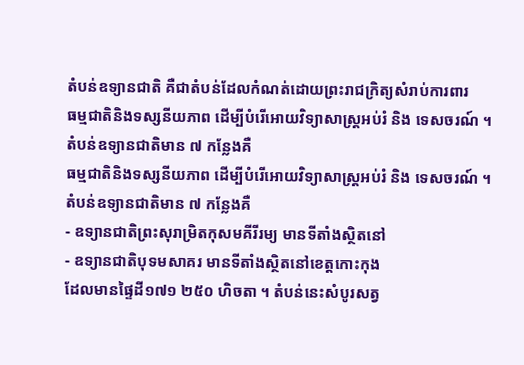តំបន់ឧទ្យានជាតិ គឺជាតំបន់ដែលកំណត់ដោយព្រះរាជក្រិត្យសំរាប់ការពារ
ធម្មជាតិនិងទស្សនីយភាព ដើម្បីបំរើអោយវិទ្យាសាស្ត្រអប់រំ និង ទេសចរណ៍ ។
តំបន់ឧទ្យានជាតិមាន ៧ កន្លែងគឺ
ធម្មជាតិនិងទស្សនីយភាព ដើម្បីបំរើអោយវិទ្យាសាស្ត្រអប់រំ និង ទេសចរណ៍ ។
តំបន់ឧទ្យានជាតិមាន ៧ កន្លែងគឺ
- ឧទ្យានជាតិព្រះសុរាម្រិតកុសមគីរីរម្យ មានទីតាំងស្ថិតនៅ
- ឧទ្យានជាតិបុទមសាគរ មានទីតាំងស្ថិតនៅខេត្តកោះកុង
ដែលមានផ្ទៃដី១៧១ ២៥០ ហិចតា ។ តំបន់នេះសំបូរសត្វ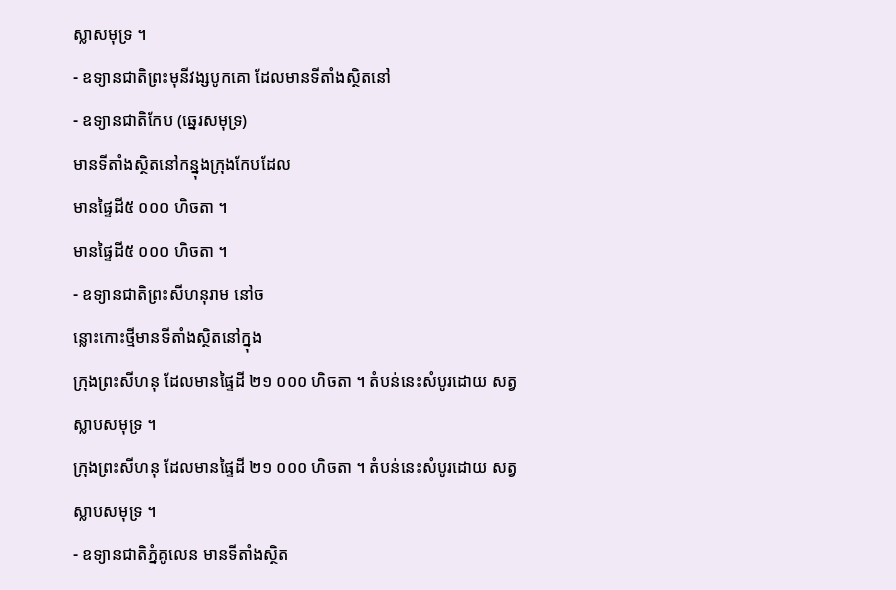ស្លាសមុទ្រ ។
- ឧទ្យានជាតិព្រះមុនីវង្សបូកគោ ដែលមានទីតាំងស្ថិតនៅ
- ឧទ្យានជាតិកែប (ឆ្នេរសមុទ្រ)
មានទីតាំងស្ថិតនៅកន្នុងក្រុងកែបដែល
មានផ្ទៃដី៥ ០០០ ហិចតា ។
មានផ្ទៃដី៥ ០០០ ហិចតា ។
- ឧទ្យានជាតិព្រះសីហនុរាម នៅច
ន្លោះកោះថ្មីមានទីតាំងស្ថិតនៅក្នុង
ក្រុងព្រះសីហនុ ដែលមានផ្ទៃដី ២១ ០០០ ហិចតា ។ តំបន់នេះសំបូរដោយ សត្វ
ស្លាបសមុទ្រ ។
ក្រុងព្រះសីហនុ ដែលមានផ្ទៃដី ២១ ០០០ ហិចតា ។ តំបន់នេះសំបូរដោយ សត្វ
ស្លាបសមុទ្រ ។
- ឧទ្យានជាតិភ្នំគូលេន មានទីតាំងស្ថិត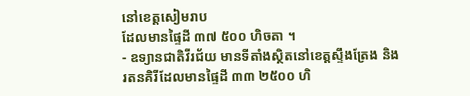នៅខេត្តសៀមរាប
ដែលមានផ្ទៃដី ៣៧ ៥០០ ហិចតា ។
- ឧទ្យានជាតិវីរជ័យ មានទីតាំងស្ថិតនៅខេត្តស្ទឹងត្រែង និង
រតនគិរីដែលមានផ្ទៃដី ៣៣ ២៥០០ ហិ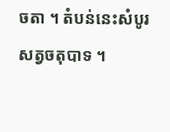ចតា ។ តំបន់នេះសំបូរសត្វចតុបាទ ។